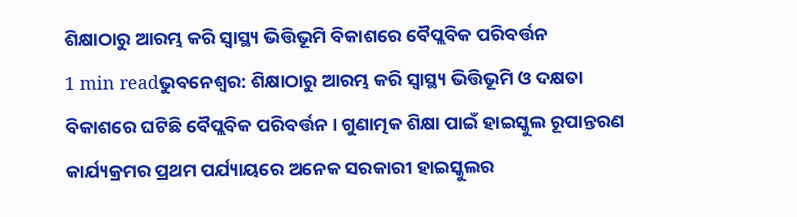ଶିକ୍ଷାଠାରୁ ଆରମ୍ଭ କରି ସ୍ୱାସ୍ଥ୍ୟ ଭିତ୍ତିଭୂମି ବିକାଶରେ ବୈପ୍ଲବିକ ପରିବର୍ତ୍ତନ
1 min readଭୁବନେଶ୍ୱର: ଶିକ୍ଷାଠାରୁ ଆରମ୍ଭ କରି ସ୍ୱାସ୍ଥ୍ୟ ଭିତ୍ତିଭୂମି ଓ ଦକ୍ଷତା ବିକାଶରେ ଘଟିଛି ବୈପ୍ଲବିକ ପରିବର୍ତ୍ତନ । ଗୁଣାତ୍ମକ ଶିକ୍ଷା ପାଇଁ ହାଇସ୍କୁଲ ରୂପାନ୍ତରଣ କାର୍ଯ୍ୟକ୍ରମର ପ୍ରଥମ ପର୍ଯ୍ୟାୟରେ ଅନେକ ସରକାରୀ ହାଇସ୍କୁଲର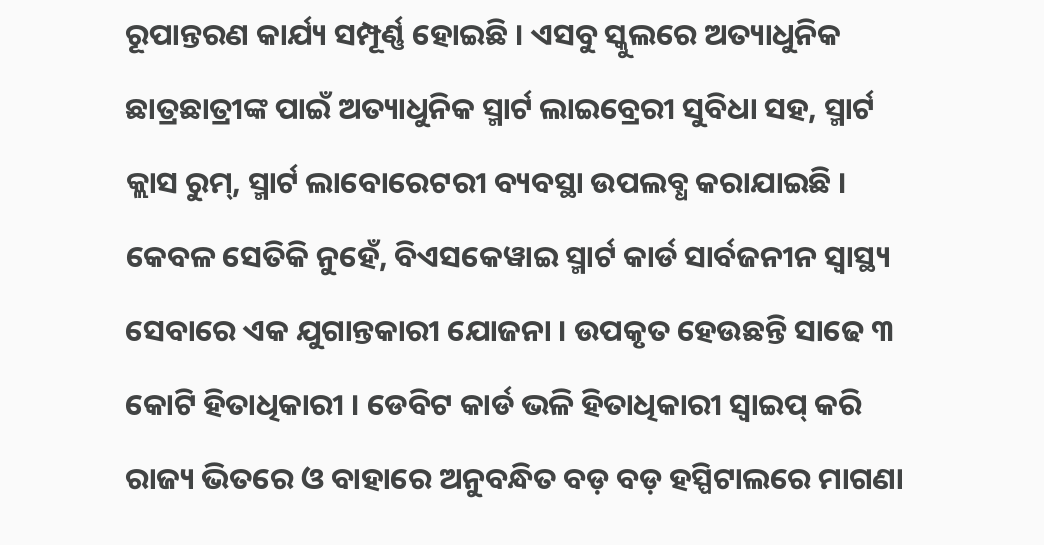ରୂପାନ୍ତରଣ କାର୍ଯ୍ୟ ସମ୍ପୂର୍ଣ୍ଣ ହୋଇଛି । ଏସବୁ ସ୍କୁଲରେ ଅତ୍ୟାଧୁନିକ ଛାତ୍ରଛାତ୍ରୀଙ୍କ ପାଇଁ ଅତ୍ୟାଧୁନିକ ସ୍ମାର୍ଟ ଲାଇବ୍ରେରୀ ସୁବିଧା ସହ, ସ୍ମାର୍ଟ କ୍ଲାସ ରୁମ୍, ସ୍ମାର୍ଟ ଲାବୋରେଟରୀ ବ୍ୟବସ୍ଥା ଉପଲବ୍ଧ କରାଯାଇଛି । କେବଳ ସେତିକି ନୁହେଁ, ବିଏସକେୱାଇ ସ୍ମାର୍ଟ କାର୍ଡ ସାର୍ବଜନୀନ ସ୍ୱାସ୍ଥ୍ୟ ସେବାରେ ଏକ ଯୁଗାନ୍ତକାରୀ ଯୋଜନା । ଉପକୃତ ହେଉଛନ୍ତି ସାଢେ ୩ କୋଟି ହିତାଧିକାରୀ । ଡେବିଟ କାର୍ଡ ଭଳି ହିତାଧିକାରୀ ସ୍ୱାଇପ୍ କରି ରାଜ୍ୟ ଭିତରେ ଓ ବାହାରେ ଅନୁବନ୍ଧିତ ବଡ଼ ବଡ଼ ହସ୍ପିଟାଲରେ ମାଗଣା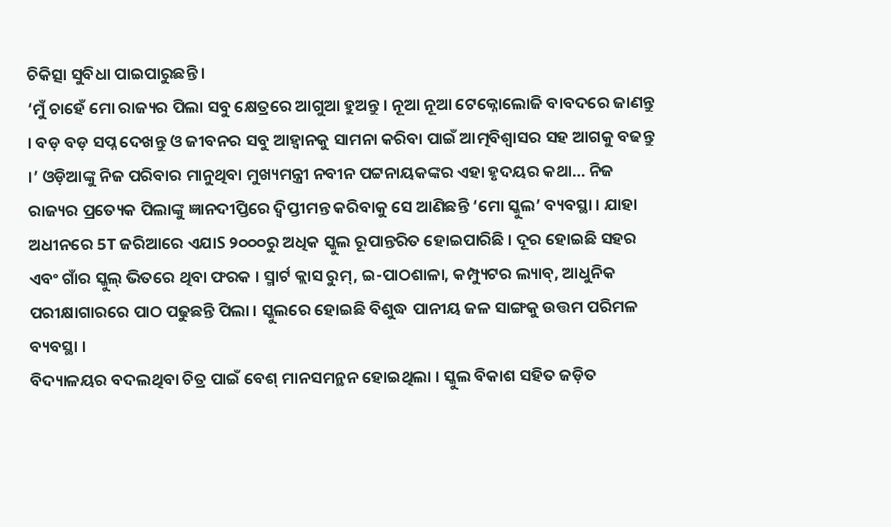ଚିକିତ୍ସା ସୁବିଧା ପାଇପାରୁଛନ୍ତି ।
‘ମୁଁ ଚାହେଁ ମୋ ରାଜ୍ୟର ପିଲା ସବୁ କ୍ଷେତ୍ରରେ ଆଗୁଆ ହୁଅନ୍ତୁ । ନୂଆ ନୂଆ ଟେକ୍ନୋଲୋଜି ବାବଦରେ ଜାଣନ୍ତୁ । ବଡ଼ ବଡ଼ ସପ୍ନ ଦେଖନ୍ତୁ ଓ ଜୀବନର ସବୁ ଆହ୍ୱାନକୁ ସାମନା କରିବା ପାଇଁ ଆତ୍ମବିଶ୍ୱାସର ସହ ଆଗକୁ ବଢନ୍ତୁ ।’ ଓଡ଼ିଆଙ୍କୁ ନିଜ ପରିବାର ମାନୁଥିବା ମୁଖ୍ୟମନ୍ତ୍ରୀ ନବୀନ ପଟ୍ଟନାୟକଙ୍କର ଏହା ହୃଦୟର କଥା… ନିଜ ରାଜ୍ୟର ପ୍ରତ୍ୟେକ ପିଲାଙ୍କୁ ଜ୍ଞାନଦୀପ୍ତିରେ ଦ୍ୱିପ୍ତୀମନ୍ତ କରିବାକୁ ସେ ଆଣିଛନ୍ତି ‘ମୋ ସ୍କୁଲ’ ବ୍ୟବସ୍ଥା । ଯାହା ଅଧୀନରେ 5T ଜରିଆରେ ଏଯାS ୨୦୦୦ରୁ ଅଧିକ ସ୍କୁଲ ରୂପାନ୍ତରିତ ହୋଇପାରିଛି । ଦୂର ହୋଇଛି ସହର ଏବଂ ଗାଁର ସ୍କୁଲ୍ ଭିତରେ ଥିବା ଫରକ । ସ୍ମାର୍ଟ କ୍ଲାସ ରୁମ୍, ଇ-ପାଠଶାଳା, କମ୍ପ୍ୟୁଟର ଲ୍ୟାବ୍, ଆଧୁନିକ ପରୀକ୍ଷାଗାରରେ ପାଠ ପଢୁଛନ୍ତି ପିଲା । ସ୍କୁଲରେ ହୋଇଛି ବିଶୁଦ୍ଧ ପାନୀୟ ଜଳ ସାଙ୍ଗକୁ ଉତ୍ତମ ପରିମଳ ବ୍ୟବସ୍ଥା ।
ବିଦ୍ୟାଳୟର ବଦଲଥିବା ଚିତ୍ର ପାଇଁ ବେଶ୍ ମାନସମନ୍ଥନ ହୋଇଥିଲା । ସ୍କୁଲ ବିକାଶ ସହିତ ଜଡ଼ିତ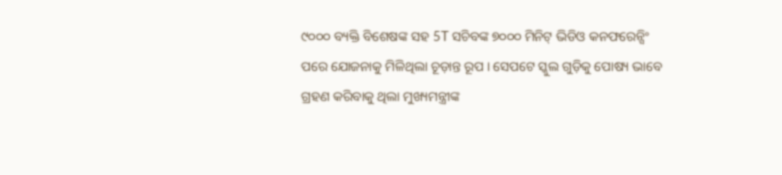୯୦୦୦ ବ୍ୟକ୍ତି ବିଶେଷଙ୍କ ସହ 5T ସଚିବଙ୍କ ୭୦୦୦ ମିନିଟ୍ ଭିଡିଓ କନଫରେନ୍ସିଂ ପରେ ଯୋଜନାକୁ ମିଳିଥିଲା ଚୂଡ଼ାନ୍ତ ରୂପ । ସେପଟେ ସ୍କୁଲ ଗୁଡ଼ିକୁ ପୋଷ୍ୟ ଭାବେ ଗ୍ରହଣ କରିବାକୁ ଥିଲା ମୁଖ୍ୟମନ୍ତ୍ରୀଙ୍କ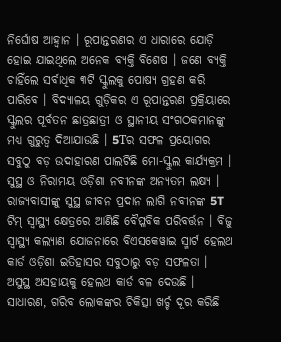ନିର୍ଘୋଷ ଆହ୍ୱାନ । ରୂପାନ୍ତରଣର ଏ ଧାରାରେ ଯୋଡ଼ି ହୋଇ ଯାଇଥିଲେ ଅନେକ ବ୍ୟକ୍ତି ବିଶେଷ । ଜଣେ ବ୍ୟକ୍ତି ଚାହିଁଲେ ସର୍ବାଧିକ ୩ଟି ସ୍କୁଲକୁ ପୋଷ୍ୟ ଗ୍ରହଣ କରି ପାରିବେ । ବିଦ୍ୟାଳୟ ଗୁଡ଼ିକର ଏ ରୂପାନ୍ତରଣ ପ୍ରକ୍ରିୟାରେ ସ୍କୁଲର ପୂର୍ବତନ ଛାତ୍ରଛାତ୍ରୀ ଓ ସ୍ଥାନୀୟ ସଂଗଠକମାନଙ୍କୁ ମଧ୍ୟ ଗୁରୁତ୍ୱ ଦିଆଯାଉଛି । 5Tର ସଫଳ ପ୍ରୟୋଗର ସବୁଠୁ ବଡ଼ ଉଦାହାରଣ ପାଲଟିଛି ମୋ-ସ୍କୁଲ କାର୍ଯ୍ୟକ୍ରମ ।
ସୁସ୍ଥ ଓ ନିରାମୟ ଓଡ଼ିଶା ନବୀନଙ୍କ ଅନ୍ୟତମ ଲକ୍ଷ୍ୟ । ରାଜ୍ୟବାସୀଙ୍କୁ ସୁସ୍ଥ ଜୀବନ ପ୍ରଦାନ ଲାଗି ନବୀନଙ୍କ 5T ଟିମ୍ ସ୍ୱାସ୍ଥ୍ୟ କ୍ଷେତ୍ରରେ ଆଣିଛି ବୈପ୍ଳବିକ ପରିବର୍ତ୍ତନ । ବିଜୁ ସ୍ୱାସ୍ଥ୍ୟ କଲ୍ୟାଣ ଯୋଜନାରେ ବିଏସକେୱାଇ ସ୍ମାର୍ଟ ହେଲଥ କାର୍ଡ ଓଡ଼ିଶା ଇତିହାସର ସବୁଠାରୁ ବଡ଼ ସଫଳତା । ଅସୁସ୍ଥ ଅସହାୟକୁ ହେଲଥ କାର୍ଡ ବଳ ଦେଉଛି । ସାଧାରଣ, ଗରିବ ଲୋକଙ୍କର ଚିକିତ୍ସା ଖର୍ଚ୍ଚ ଦୂର କରିଛି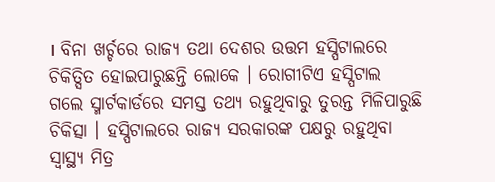। ବିନା ଖର୍ଚ୍ଚରେ ରାଜ୍ୟ ତଥା ଦେଶର ଉତ୍ତମ ହସ୍ପିଟାଲରେ ଚିକିତ୍ସିତ ହୋଇପାରୁଛନ୍ତି ଲୋକେ । ରୋଗୀଟିଏ ହସ୍ପିଟାଲ ଗଲେ ସ୍ମାର୍ଟକାର୍ଡରେ ସମସ୍ତ ତଥ୍ୟ ରହୁଥିବାରୁ ତୁରନ୍ତ ମିଳିପାରୁଛି ଚିକିତ୍ସା । ହସ୍ପିଟାଲରେ ରାଜ୍ୟ ସରକାରଙ୍କ ପକ୍ଷରୁ ରହୁଥିବା ସ୍ୱାସ୍ଥ୍ୟ ମିତ୍ର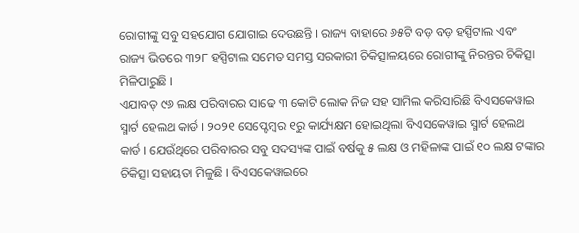ରୋଗୀଙ୍କୁ ସବୁ ସହଯୋଗ ଯୋଗାଇ ଦେଉଛନ୍ତି । ରାଜ୍ୟ ବାହାରେ ୬୫ଟି ବଡ଼ ବଡ଼ ହସ୍ପିଟାଲ ଏବଂ ରାଜ୍ୟ ଭିତରେ ୩୨୮ ହସ୍ପିଟାଲ ସମେତ ସମସ୍ତ ସରକାରୀ ଚିକିତ୍ସାଳୟରେ ରୋଗୀଙ୍କୁ ନିରନ୍ତର ଚିକିତ୍ସା ମିଳିପାରୁଛି ।
ଏଯାବତ୍ ୯୬ ଲକ୍ଷ ପରିବାରର ସାଢେ ୩ କୋଟି ଲୋକ ନିଜ ସହ ସାମିଲ କରିସାରିଛି ବିଏସକେୱାଇ ସ୍ମାର୍ଟ ହେଲଥ କାର୍ଡ । ୨୦୨୧ ସେପ୍ଟେମ୍ବର ୧ରୁ କାର୍ଯ୍ୟକ୍ଷମ ହୋଇଥିଲା ବିଏସକେୱାଇ ସ୍ମାର୍ଟ ହେଲଥ କାର୍ଡ । ଯେଉଁଥିରେ ପରିବାରର ସବୁ ସଦସ୍ୟଙ୍କ ପାଇଁ ବର୍ଷକୁ ୫ ଲକ୍ଷ ଓ ମହିଳାଙ୍କ ପାଇଁ ୧୦ ଲକ୍ଷ ଟଙ୍କାର ଚିକିତ୍ସା ସହାୟତା ମିଳୁଛି । ବିଏସକେୱାଇରେ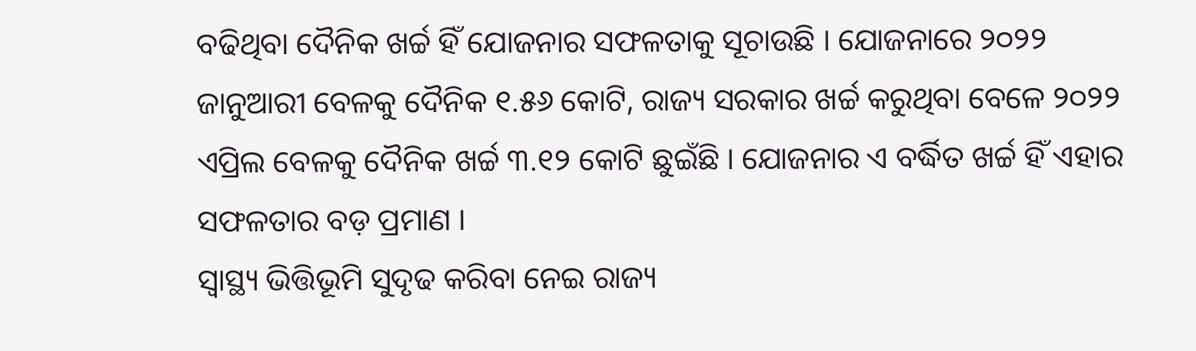ବଢିଥିବା ଦୈନିକ ଖର୍ଚ୍ଚ ହିଁ ଯୋଜନାର ସଫଳତାକୁ ସୂଚାଉଛି । ଯୋଜନାରେ ୨୦୨୨ ଜାନୁଆରୀ ବେଳକୁ ଦୈନିକ ୧.୫୬ କୋଟି, ରାଜ୍ୟ ସରକାର ଖର୍ଚ୍ଚ କରୁଥିବା ବେଳେ ୨୦୨୨ ଏପ୍ରିଲ ବେଳକୁ ଦୈନିକ ଖର୍ଚ୍ଚ ୩.୧୨ କୋଟି ଛୁଇଁଛି । ଯୋଜନାର ଏ ବର୍ଦ୍ଧିତ ଖର୍ଚ୍ଚ ହିଁ ଏହାର ସଫଳତାର ବଡ଼ ପ୍ରମାଣ ।
ସ୍ୱାସ୍ଥ୍ୟ ଭିତ୍ତିଭୂମି ସୁଦୃଢ କରିବା ନେଇ ରାଜ୍ୟ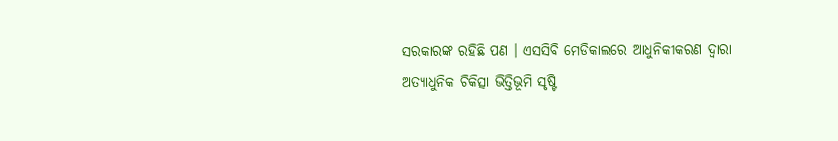ସରକାରଙ୍କ ରହିଛି ପଣ । ଏସସିବି ମେଡିକାଲରେ ଆଧୁନିକୀକରଣ ଦ୍ୱାରା ଅତ୍ୟାଧୁନିକ ଚିକିତ୍ସା ଭିତ୍ତିଭୂମି ସୃଷ୍ଟି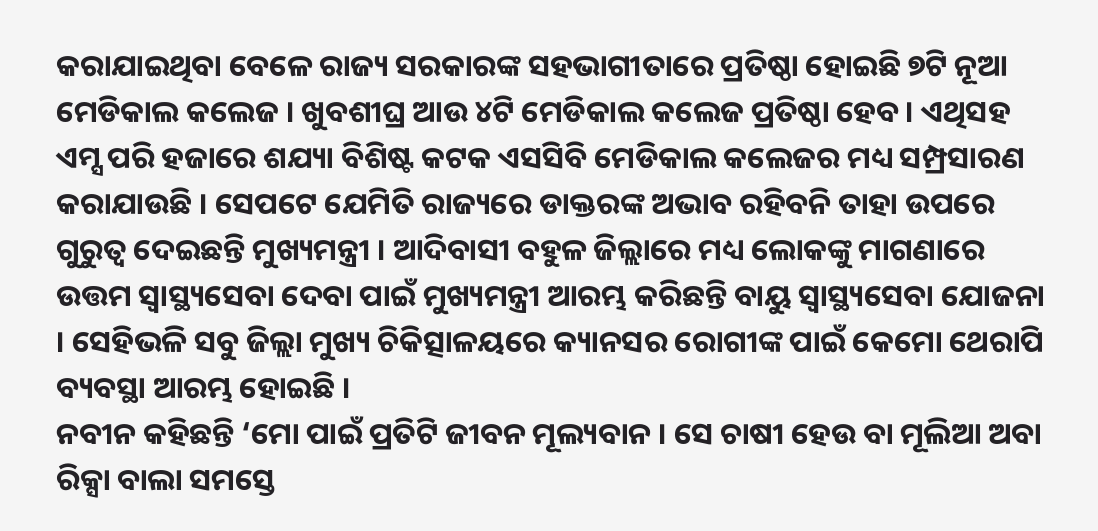କରାଯାଇଥିବା ବେଳେ ରାଜ୍ୟ ସରକାରଙ୍କ ସହଭାଗୀତାରେ ପ୍ରତିଷ୍ଠା ହୋଇଛି ୭ଟି ନୂଆ ମେଡିକାଲ କଲେଜ । ଖୁବଶୀଘ୍ର ଆଉ ୪ଟି ମେଡିକାଲ କଲେଜ ପ୍ରତିଷ୍ଠା ହେବ । ଏଥିସହ ଏମ୍ସ ପରି ହଜାରେ ଶଯ୍ୟା ବିଶିଷ୍ଟ କଟକ ଏସସିବି ମେଡିକାଲ କଲେଜର ମଧ୍ୟ ସମ୍ପ୍ରସାରଣ କରାଯାଉଛି । ସେପଟେ ଯେମିତି ରାଜ୍ୟରେ ଡାକ୍ତରଙ୍କ ଅଭାବ ରହିବନି ତାହା ଉପରେ ଗୁରୁତ୍ୱ ଦେଇଛନ୍ତି ମୁଖ୍ୟମନ୍ତ୍ରୀ । ଆଦିବାସୀ ବହୁଳ ଜିଲ୍ଲାରେ ମଧ୍ୟ ଲୋକଙ୍କୁ ମାଗଣାରେ ଉତ୍ତମ ସ୍ୱାସ୍ଥ୍ୟସେବା ଦେବା ପାଇଁ ମୁଖ୍ୟମନ୍ତ୍ରୀ ଆରମ୍ଭ କରିଛନ୍ତି ବାୟୁ ସ୍ୱାସ୍ଥ୍ୟସେବା ଯୋଜନା । ସେହିଭଳି ସବୁ ଜିଲ୍ଲା ମୁଖ୍ୟ ଚିକିତ୍ସାଳୟରେ କ୍ୟାନସର ରୋଗୀଙ୍କ ପାଇଁ କେମୋ ଥେରାପି ବ୍ୟବସ୍ଥା ଆରମ୍ଭ ହୋଇଛି ।
ନବୀନ କହିଛନ୍ତି ‘ମୋ ପାଇଁ ପ୍ରତିଟି ଜୀବନ ମୂଲ୍ୟବାନ । ସେ ଚାଷୀ ହେଉ ବା ମୂଲିଆ ଅବା ରିକ୍ସା ବାଲା ସମସ୍ତେ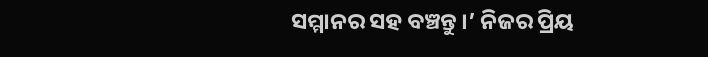ସମ୍ମାନର ସହ ବଞ୍ଚନ୍ତୁ ।’ ନିଜର ପ୍ରିୟ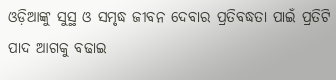ଓଡ଼ିଆଙ୍କୁ ସୁସ୍ଥ ଓ ସମୃଦ୍ଧ ଜୀବନ ଦେବାର ପ୍ରତିବଦ୍ଧତା ପାଇଁ ପ୍ରତିଟି ପାଦ ଆଗକୁ ବଢାଇ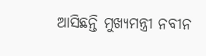ଆସିଛନ୍ତି ମୁଖ୍ୟମନ୍ତ୍ରୀ ନବୀନ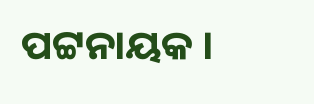ପଟ୍ଟନାୟକ ।